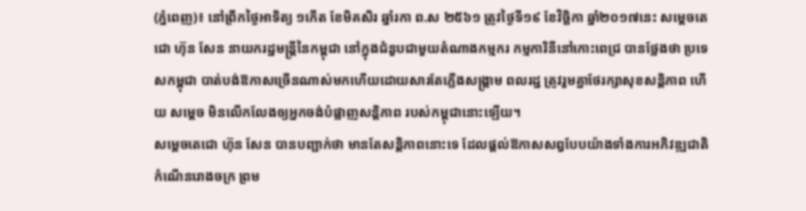(ភ្នំពេញ)៖ នៅព្រឹកថ្ងៃអាទិត្យ ១កើត ខែមិគសិរ ឆ្នាំរកា ព.ស ២៥៦១ ត្រូវថ្ងៃទី១៩ ខែវិច្ឆិកា ឆ្នាំ២០១៧នេះ សម្តេចតេជោ ហ៊ុន សែន នាយករដ្ឋមន្ត្រីនៃកម្ពុជា នៅក្នុងជំនួបជាមួយតំណាងកម្មករ កម្មការិនីនៅកោះពេជ្រ បានថ្លែងថា ប្រទេសកម្ពុជា បាត់បង់ឱកាសច្រើនណាស់មកហើយដោយសារតែភ្លើងសង្គ្រាម ពលរដ្ឋ ត្រូវរួមគ្នាថែរក្សាសុខសន្តិភាព ហើយ សម្តេច មិនលើកលែងឲ្យអ្នកចង់បំផ្លាញសន្តិភាព របស់កម្ពុជានោះឡើយ។
សម្តេចតេជោ ហ៊ុន សែន បានបញ្ជាក់ថា មានតែសន្តិភាពនោះទេ ដែលផ្តល់ឱកាសសព្វបែបយ៉ាងទាំងការអភិវឌ្ឍជាតិ កំណើនរោងចក្រ ព្រម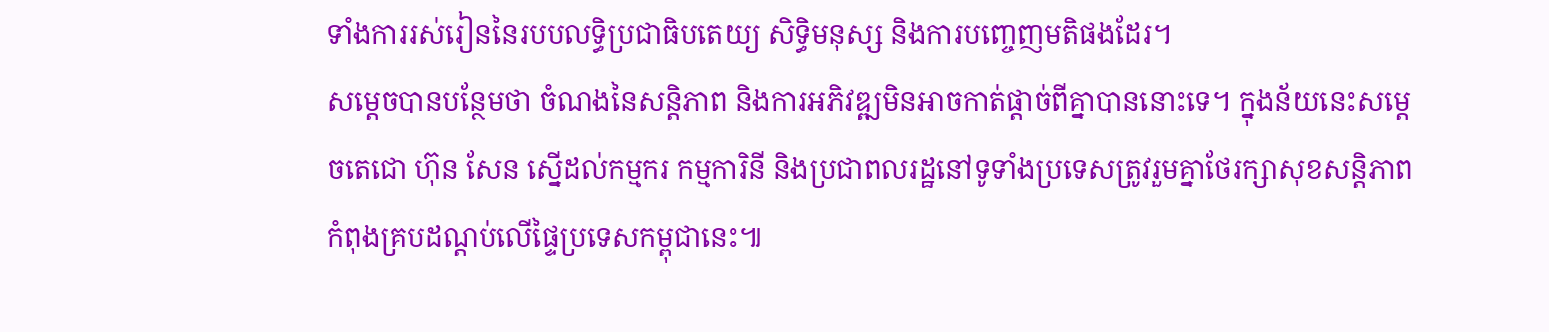ទាំងការរស់រៀននៃរបបលទ្ធិប្រជាធិបតេយ្យ សិទ្ធិមនុស្ស និងការបញ្ចេញមតិផងដែរ។
សម្តេចបានបន្ថែមថា ចំណងនៃសន្តិភាព និងការអភិវឌ្ឍមិនអាចកាត់ផ្តាច់ពីគ្នាបាននោះទេ។ ក្នុងន័យនេះសម្តេចតេជោ ហ៊ុន សែន ស្នើដល់កម្មករ កម្មការិនី និងប្រជាពលរដ្ឋនៅទូទាំងប្រទេសត្រូវរួមគ្នាថែរក្សាសុខសន្តិភាពកំពុងគ្របដណ្តប់លើផ្ទៃប្រទេសកម្ពុជានេះ៕